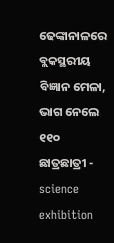ଢେଙ୍କାନାଳରେ ବ୍ଲକସ୍ଥରୀୟ ବିଜ୍ଞାନ ମେଳା, ଭାଗ ନେଲେ ୧୧୦ ଛାତ୍ରଛାତ୍ରୀ - science exhibition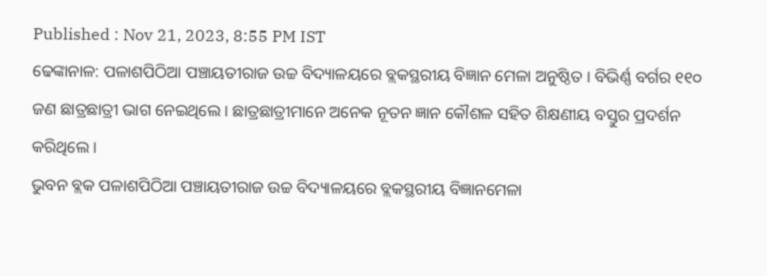Published : Nov 21, 2023, 8:55 PM IST
ଢେଙ୍କାନାଳ: ପଳାଶପିଠିଆ ପଞ୍ଚାୟତୀରାଜ ଉଚ୍ଚ ବିଦ୍ୟାଳୟରେ ବ୍ଲକସ୍ଥରୀୟ ବିଜ୍ଞାନ ମେଳା ଅନୁଷ୍ଠିତ । ବିଭିର୍ଣ୍ଣ ବର୍ଗର ୧୧୦ ଜଣ ଛାତ୍ରଛାତ୍ରୀ ଭାଗ ନେଇଥିଲେ । ଛାତ୍ରଛାତ୍ରୀମାନେ ଅନେକ ନୂତନ ଜ୍ଞାନ କୌଶଳ ସହିତ ଶିକ୍ଷଣୀୟ ବସ୍ତୁର ପ୍ରଦର୍ଶନ କରିଥିଲେ ।
ଭୁବନ ବ୍ଲକ ପଳାଶପିଠିଆ ପଞ୍ଚାୟତୀରାଜ ଉଚ୍ଚ ବିଦ୍ୟାଳୟରେ ବ୍ଲକସ୍ଥରୀୟ ବିଜ୍ଞାନମେଳା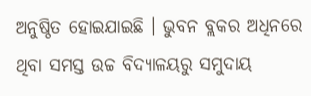ଅନୁଷ୍ଠିତ ହୋଇଯାଇଛି । ଭୁବନ ବ୍ଲକର ଅଧିନରେ ଥିବା ସମସ୍ତ ଉଚ୍ଚ ବିଦ୍ୟାଳୟରୁ ସମୁଦାୟ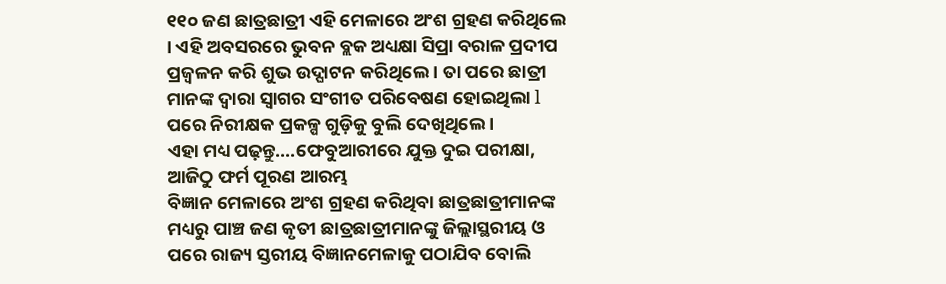୧୧୦ ଜଣ ଛାତ୍ରଛାତ୍ରୀ ଏହି ମେଳାରେ ଅଂଶ ଗ୍ରହଣ କରିଥିଲେ । ଏହି ଅବସରରେ ଭୁବନ ବ୍ଲକ ଅଧ୍ୟକ୍ଷା ସିପ୍ରା ବରାଳ ପ୍ରଦୀପ ପ୍ରଜ୍ବଳନ କରି ଶୁଭ ଉଦ୍ଘାଟନ କରିଥିଲେ । ତା ପରେ ଛାତ୍ରୀ ମାନଙ୍କ ଦ୍ୱାରା ସ୍ବାଗର ସଂଗୀତ ପରିବେଷଣ ହୋଇଥିଲା l ପରେ ନିରୀକ୍ଷକ ପ୍ରକଳ୍ପ ଗୁଡ଼ିକୁ ବୁଲି ଦେଖିଥିଲେ ।
ଏହା ମଧ୍ୟ ପଢ଼ନ୍ତୁ....ଫେବୁଆରୀରେ ଯୁକ୍ତ ଦୁଇ ପରୀକ୍ଷା, ଆଜିଠୁ ଫର୍ମ ପୂରଣ ଆରମ୍ଭ
ବିଜ୍ଞାନ ମେଳାରେ ଅଂଶ ଗ୍ରହଣ କରିଥିବା ଛାତ୍ରଛାତ୍ରୀମାନଙ୍କ ମଧ୍ୟରୁ ପାଞ୍ଚ ଜଣ କୃତୀ ଛାତ୍ରଛାତ୍ରୀମାନଙ୍କୁ ଜିଲ୍ଲାସ୍ଥରୀୟ ଓ ପରେ ରାଜ୍ୟ ସ୍ତରୀୟ ବିଜ୍ଞାନମେଳାକୁ ପଠାଯିବ ବୋଲି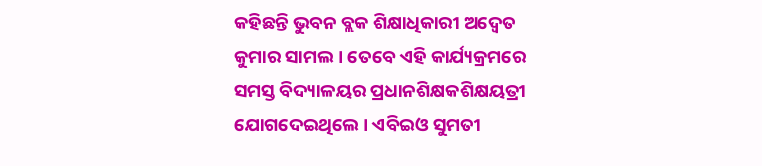କହିଛନ୍ତି ଭୁବନ ବ୍ଲକ ଶିକ୍ଷାଧିକାରୀ ଅଦ୍ବେତ କୁମାର ସାମଲ । ତେବେ ଏହି କାର୍ଯ୍ୟକ୍ରମରେ ସମସ୍ତ ବିଦ୍ୟାଳୟର ପ୍ରଧାନଶିକ୍ଷକଶିକ୍ଷୟତ୍ରୀ ଯୋଗଦେଇଥିଲେ । ଏବିଇଓ ସୁମତୀ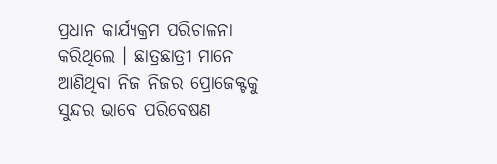ପ୍ରଧାନ କାର୍ଯ୍ୟକ୍ରମ ପରିଚାଳନା କରିଥିଲେ । ଛାତ୍ରଛାତ୍ରୀ ମାନେ ଆଣିଥିବା ନିଜ ନିଜର ପ୍ରୋଜେକ୍ଟକୁ ସୁନ୍ଦର ଭାବେ ପରିବେଷଣ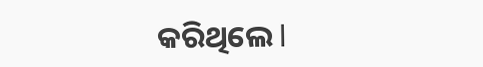କରିଥିଲେ l